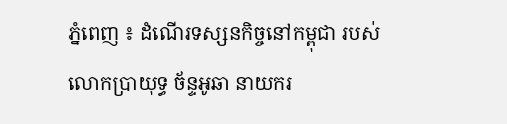ភ្នំពេញ ៖ ដំណើរទស្សនកិច្ចនៅកម្ពុជា របស់លោកប្រាយុទ្ធ ច័ន្ទអូឆា នាយករ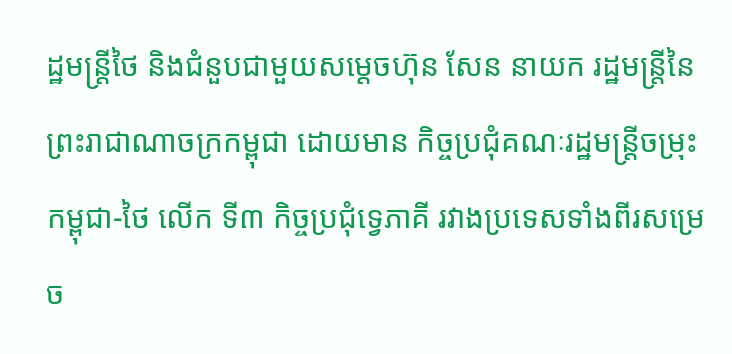ដ្ឋមន្ត្រីថៃ និងជំនួបជាមួយសម្តេចហ៊ុន សែន នាយក រដ្ឋមន្ត្រីនៃព្រះរាជាណាចក្រកម្ពុជា ដោយមាន កិច្ចប្រជុំគណៈរដ្ឋមន្ត្រីចម្រុះកម្ពុជា-ថៃ លើក ទី៣ កិច្ចប្រជុំទ្វេភាគី រវាងប្រទេសទាំងពីរសម្រេច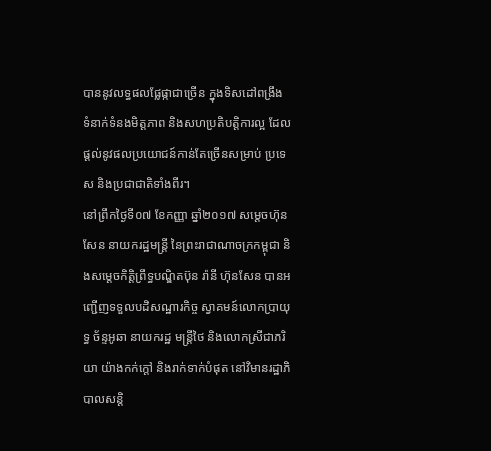បាននូវលទ្ធផលផ្លែផ្កាជាច្រើន ក្នុងទិសដៅពង្រឹង ទំនាក់ទំនងមិត្តភាព និងសហប្រតិបត្តិការល្អ ដែលផ្តល់នូវផលប្រយោជន៍កាន់តែច្រើនសម្រាប់ ប្រទេស និងប្រជាជាតិទាំងពីរ។
នៅព្រឹកថ្ងៃទី០៧ ខែកញ្ញា ឆ្នាំ២០១៧ សម្តេចហ៊ុន សែន នាយករដ្ឋមន្ត្រី នៃព្រះរាជាណាចក្រកម្ពុជា និងសម្តេចកិត្តិព្រឹទ្ធបណ្ឌិតប៊ុន រ៉ានី ហ៊ុនសែន បានអញ្ជើញទទួលបដិសណ្ឋារកិច្ច ស្វាគមន៍លោកប្រាយុទ្ធ ច័ន្ទអូឆា នាយករដ្ឋ មន្ត្រីថៃ និងលោកស្រីជាភរិយា យ៉ាងកក់ក្តៅ និងរាក់ទាក់បំផុត នៅវិមានរដ្ឋាភិបាលសន្តិ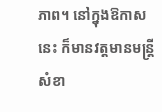ភាព។ នៅក្នុងឱកាសនេះ ក៏មានវត្តមានមន្ត្រីសំខា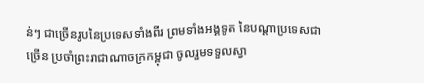ន់ៗ ជាច្រើនរូបនៃប្រទេសទាំងពីរ ព្រមទាំងអង្គទូត នៃបណ្តាប្រទេសជាច្រើន ប្រចាំព្រះរាជាណាចក្រកម្ពុជា ចូលរួមទទួលស្វា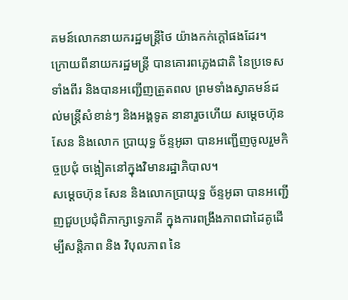គមន៍លោកនាយករដ្ឋមន្ត្រីថៃ យ៉ាងកក់ក្តៅផងដែរ។
ក្រោយពីនាយករដ្ឋមន្ត្រី បានគោរពភ្លេងជាតិ នៃប្រទេសទាំងពីរ និងបានអញ្ជើញត្រួតពល ព្រមទាំងស្វាគមន៍ដល់មន្ត្រីសំខាន់ៗ និងអង្គទូត នានារួចហើយ សម្តេចហ៊ុន សែន និងលោក ប្រាយុទ្ធ ច័ន្ទអូឆា បានអញ្ជើញចូលរួមកិច្ចប្រជុំ ចង្អៀតនៅក្នុងវិមានរដ្ឋាភិបាល។
សម្តេចហ៊ុន សែន និងលោកប្រាយុទ្ឋ ច័ន្ទអូឆា បានអញ្ជើញជួបប្រជុំពិភាក្សាទ្វេភាគី ក្នុងការពង្រឹងភាពជាដៃគូដើម្បីសន្តិភាព និង វិបុលភាព នៃ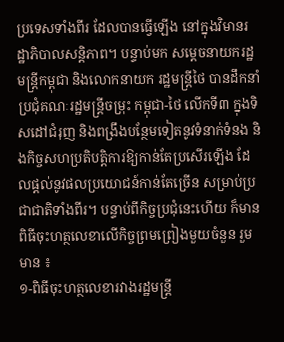ប្រទេសទាំងពីរ ដែលបានធ្វើឡើង នៅក្នុងវិមានរដ្ឋាភិបាលសន្តិភាព។ បន្ទាប់មក សម្តេចនាយករដ្ឋមន្ត្រីកម្ពុជា និងលោកនាយក រដ្ឋមន្ត្រីថៃ បានដឹកនាំប្រជុំគណៈរដ្ឋមន្ត្រីចម្រុះ កម្ពុជា-ថៃ លើកទី៣ ក្នុងទិសដៅជំរុញ និងពង្រឹងបន្ថែមទៀតនូវទំនាក់ទំនង និងកិច្ចសហប្រតិបត្តិការឱ្យកាន់តែប្រសើរឡើង ដែលផ្តល់នូវផលប្រយោជន៍កាន់តែច្រើន សម្រាប់ប្រជាជាតិទាំងពីរ។ បន្ទាប់ពីកិច្ចប្រជុំនេះហើយ ក៏មានពិធីចុះហត្ថលេខាលើកិច្ចព្រមព្រៀងមួយចំនួន រួមមាន ៖
១-ពិធីចុះហត្ថលេខារវាងរដ្ឋមន្ត្រី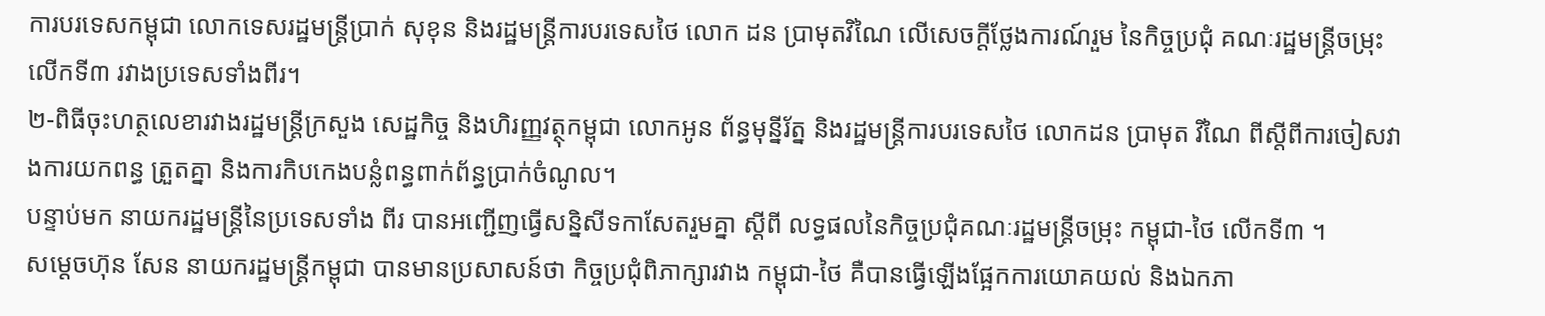ការបរទេសកម្ពុជា លោកទេសរដ្ឋមន្ត្រីប្រាក់ សុខុន និងរដ្ឋមន្ត្រីការបរទេសថៃ លោក ដន ប្រាមុតវិណៃ លើសេចក្តីថ្លែងការណ៍រួម នៃកិច្ចប្រជុំ គណៈរដ្ឋមន្ត្រីចម្រុះលើកទី៣ រវាងប្រទេសទាំងពីរ។
២-ពិធីចុះហត្ថលេខារវាងរដ្ឋមន្ត្រីក្រសួង សេដ្ឋកិច្ច និងហិរញ្ញវត្ថុកម្ពុជា លោកអូន ព័ន្ធមុន្នីរ័ត្ន និងរដ្ឋមន្ត្រីការបរទេសថៃ លោកដន ប្រាមុត វិណៃ ពីស្តីពីការចៀសវាងការយកពន្ធ ត្រួតគ្នា និងការកិបកេងបន្លំពន្ធពាក់ព័ន្ធប្រាក់ចំណូល។
បន្ទាប់មក នាយករដ្ឋមន្ត្រីនៃប្រទេសទាំង ពីរ បានអញ្ជើញធ្វើសន្និសីទកាសែតរួមគ្នា ស្តីពី លទ្ធផលនៃកិច្ចប្រជុំគណៈរដ្ឋមន្ត្រីចម្រុះ កម្ពុជា-ថៃ លើកទី៣ ។
សម្តេចហ៊ុន សែន នាយករដ្ឋមន្ត្រីកម្ពុជា បានមានប្រសាសន៍ថា កិច្ចប្រជុំពិភាក្សារវាង កម្ពុជា-ថៃ គឺបានធ្វើឡើងផ្អែកការយោគយល់ និងឯកភា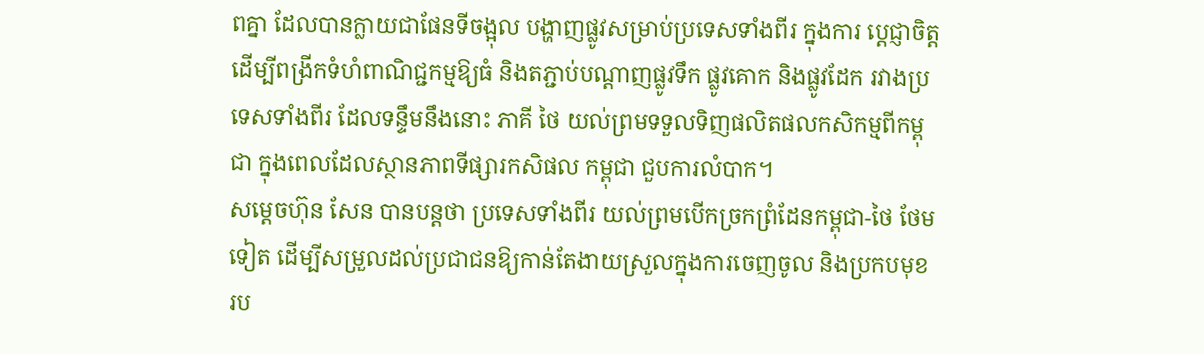ពគ្នា ដែលបានក្លាយជាផែនទីចង្អុល បង្ហាញផ្លូវសម្រាប់ប្រទេសទាំងពីរ ក្នុងការ ប្តេជ្ញាចិត្ត ដើម្បីពង្រីកទំហំពាណិជ្ជកម្មឱ្យធំ និងតភ្ជាប់បណ្តាញផ្លូវទឹក ផ្លូវគោក និងផ្លូវដែក រវាងប្រទេសទាំងពីរ ដែលទន្ទឹមនឹងនោះ ភាគី ថៃ យល់ព្រមទទួលទិញផលិតផលកសិកម្មពីកម្ពុជា ក្នុងពេលដែលស្ថានភាពទីផ្សារកសិផល កម្ពុជា ជួបការលំបាក។
សម្តេចហ៊ុន សែន បានបន្តថា ប្រទេសទាំងពីរ យល់ព្រមបើកច្រកព្រំដែនកម្ពុជា-ថៃ ថែមទៀត ដើម្បីសម្រួលដល់ប្រជាជនឱ្យកាន់តែងាយស្រួលក្នុងការចេញចូល និងប្រកបមុខ រប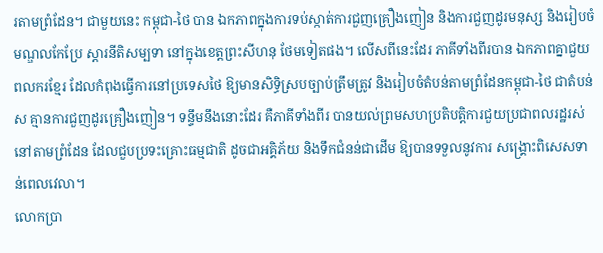រតាមព្រំដែន។ ជាមួយនេះ កម្ពុជា-ថៃ បាន ឯកភាពក្នុងការទប់ស្កាត់ការជួញគ្រឿងញៀន និងការជួញដូរមនុស្ស និងរៀបចំមណ្ឌលកែប្រែ ស្តារនីតិសម្បទា នៅក្នុងខេត្តព្រះសីហនុ ថែមទៀតផង។ លើសពីនេះដែរ ភាគីទាំងពីរបាន ឯកភាពគ្នាជួយពលករខ្មែរ ដែលកំពុងធ្វើការនៅប្រទេសថៃ ឱ្យមានសិទ្ធិស្របច្បាប់ត្រឹមត្រូវ និងរៀបចំតំបន់តាមព្រំដែនកម្ពុជា-ថៃ ជាតំបន់ស គ្មានការជួញដូរគ្រឿងញៀន។ ទន្ទឹមនឹងនោះដែរ គឺភាគីទាំងពីរ បានយល់ព្រមសហប្រតិបត្តិការជួយប្រជាពលរដ្ឋរស់នៅតាមព្រំដែន ដែលជួបប្រទះគ្រោះធម្មជាតិ ដូចជាអគ្គិភ័យ និងទឹកជំនន់ជាដើម ឱ្យបានទទួលនូវការ សង្គ្រោះពិសេសទាន់ពេលវេលា។
លោកប្រា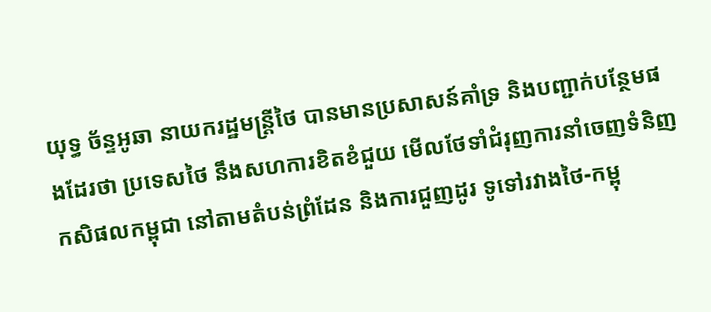យុទ្ធ ច័ន្ទអូឆា នាយករដ្ឋមន្ត្រីថៃ បានមានប្រសាសន៍គាំទ្រ និងបញ្ជាក់បន្ថែមផងដែរថា ប្រទេសថៃ នឹងសហការខិតខំជួយ មើលថែទាំជំរុញការនាំចេញទំនិញកសិផលកម្ពុជា នៅតាមតំបន់ព្រំដែន និងការជួញដូរ ទូទៅរវាងថៃ-កម្ពុ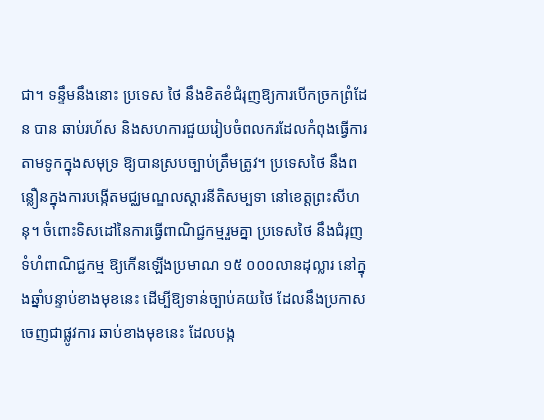ជា។ ទន្ទឹមនឹងនោះ ប្រទេស ថៃ នឹងខិតខំជំរុញឱ្យការបើកច្រកព្រំដែន បាន ឆាប់រហ័ស និងសហការជួយរៀបចំពលករដែលកំពុងធ្វើការតាមទូកក្នុងសមុទ្រ ឱ្យបានស្របច្បាប់ត្រឹមត្រូវ។ ប្រទេសថៃ នឹងពន្លឿនក្នុងការបង្កើតមជ្ឈមណ្ឌលស្តារនីតិសម្បទា នៅខេត្តព្រះសីហនុ។ ចំពោះទិសដៅនៃការធ្វើពាណិជ្ជកម្មរួមគ្នា ប្រទេសថៃ នឹងជំរុញទំហំពាណិជ្ជកម្ម ឱ្យកើនឡើងប្រមាណ ១៥ ០០០លានដុល្លារ នៅក្នុងឆ្នាំបន្ទាប់ខាងមុខនេះ ដើម្បីឱ្យទាន់ច្បាប់គយថៃ ដែលនឹងប្រកាសចេញជាផ្លូវការ ឆាប់ខាងមុខនេះ ដែលបង្ក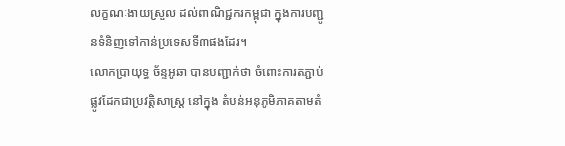លក្ខណៈងាយស្រួល ដល់ពាណិជ្ជករកម្ពុជា ក្នុងការបញ្ជូនទំនិញទៅកាន់ប្រទេសទី៣ផងដែរ។
លោកប្រាយុទ្ធ ច័ន្ទអូឆា បានបញ្ជាក់ថា ចំពោះការតភ្ជាប់ផ្លូវដែកជាប្រវត្តិសាស្ត្រ នៅក្នុង តំបន់អនុភូមិភាគតាមតំ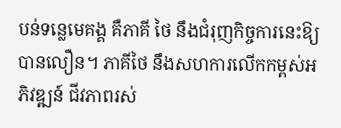បន់ទន្លេមេគង្គ គឺភាគី ថៃ នឹងជំរុញកិច្ចការនេះឱ្យបានលឿន។ ភាគីថៃ នឹងសហការលើកកម្ពស់អភិវឌ្ឍន៍ ជីវភាពរស់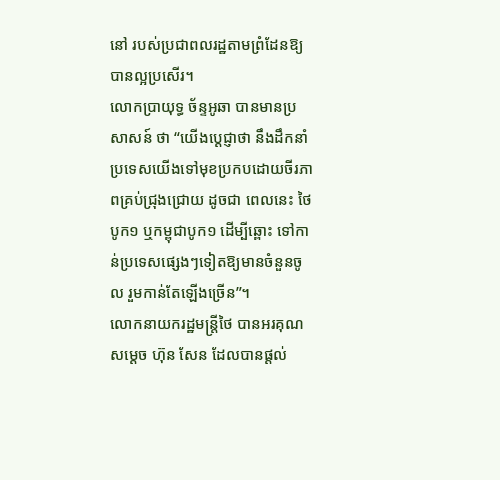នៅ របស់ប្រជាពលរដ្ឋតាមព្រំដែនឱ្យបានល្អប្រសើរ។
លោកប្រាយុទ្ធ ច័ន្ទអូឆា បានមានប្រសាសន៍ ថា “យើងប្តេជ្ញាថា នឹងដឹកនាំប្រទេសយើងទៅមុខប្រកបដោយចីរភាពគ្រប់ជ្រុងជ្រោយ ដូចជា ពេលនេះ ថៃបូក១ ឬកម្ពុជាបូក១ ដើម្បីឆ្ពោះ ទៅកាន់ប្រទេសផ្សេងៗទៀតឱ្យមានចំនួនចូល រួមកាន់តែឡើងច្រើន”។
លោកនាយករដ្ឋមន្ត្រីថៃ បានអរគុណសម្តេច ហ៊ុន សែន ដែលបានផ្តល់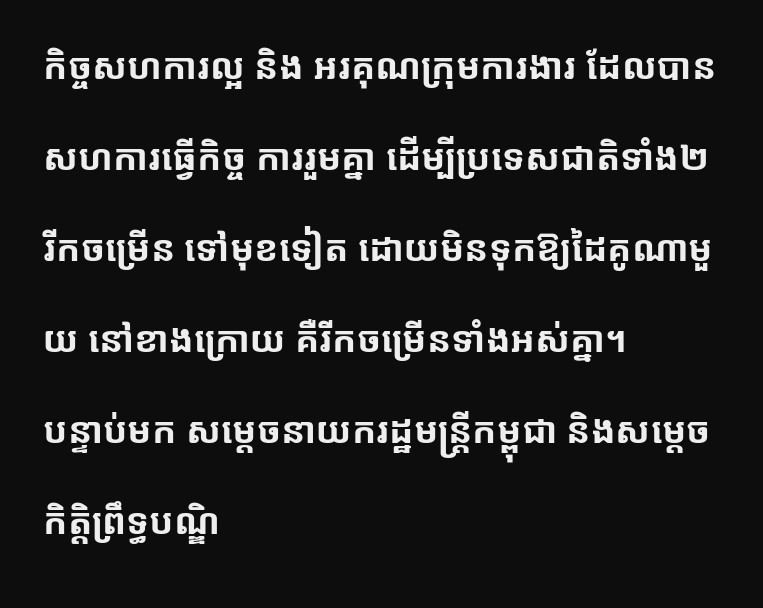កិច្ចសហការល្អ និង អរគុណក្រុមការងារ ដែលបានសហការធ្វើកិច្ច ការរួមគ្នា ដើម្បីប្រទេសជាតិទាំង២ រីកចម្រើន ទៅមុខទៀត ដោយមិនទុកឱ្យដៃគូណាមួយ នៅខាងក្រោយ គឺរីកចម្រើនទាំងអស់គ្នា។
បន្ទាប់មក សម្តេចនាយករដ្ឋមន្ត្រីកម្ពុជា និងសម្តេចកិត្តិព្រឹទ្ធបណ្ឌិ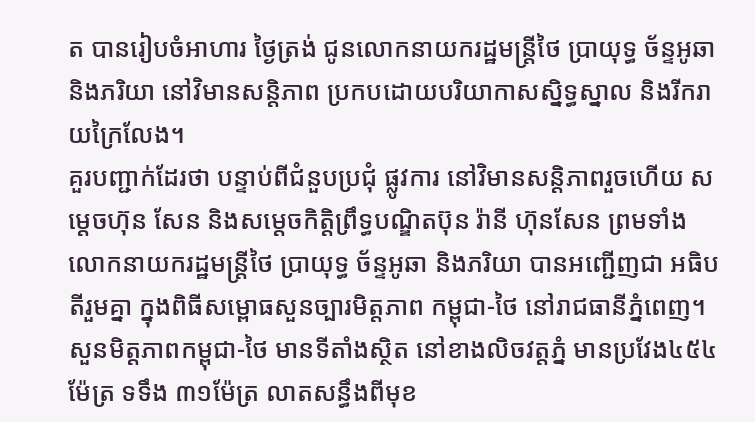ត បានរៀបចំអាហារ ថ្ងៃត្រង់ ជូនលោកនាយករដ្ឋមន្ត្រីថៃ ប្រាយុទ្ធ ច័ន្ទអូឆា និងភរិយា នៅវិមានសន្តិភាព ប្រកបដោយបរិយាកាសស្និទ្ធស្នាល និងរីករាយក្រៃលែង។
គួរបញ្ជាក់ដែរថា បន្ទាប់ពីជំនួបប្រជុំ ផ្លូវការ នៅវិមានសន្តិភាពរួចហើយ សម្តេចហ៊ុន សែន និងសម្តេចកិត្តិព្រឹទ្ធបណ្ឌិតប៊ុន រ៉ានី ហ៊ុនសែន ព្រមទាំងលោកនាយករដ្ឋមន្ត្រីថៃ ប្រាយុទ្ធ ច័ន្ទអូឆា និងភរិយា បានអញ្ជើញជា អធិបតីរួមគ្នា ក្នុងពិធីសម្ពោធសួនច្បារមិត្តភាព កម្ពុជា-ថៃ នៅរាជធានីភ្នំពេញ។
សួនមិត្តភាពកម្ពុជា-ថៃ មានទីតាំងស្ថិត នៅខាងលិចវត្តភ្នំ មានប្រវែង៤៥៤ម៉ែត្រ ទទឹង ៣១ម៉ែត្រ លាតសន្ធឹងពីមុខ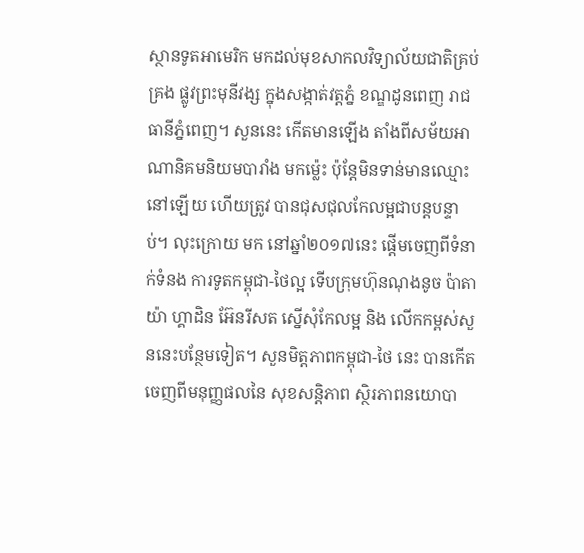ស្ថានទូតអាមេរិក មកដល់មុខសាកលវិទ្យាល័យជាតិគ្រប់គ្រង ផ្លូវព្រះមុនីវង្ស ក្នុងសង្កាត់វត្តភ្នំ ខណ្ឌដូនពេញ រាជធានីភ្នំពេញ។ សួននេះ កើតមានឡើង តាំងពីសម័យអាណានិគមនិយមបារាំង មកម៉្លេះ ប៉ុន្តែមិនទាន់មានឈ្មោះនៅឡើយ ហើយត្រូវ បានជុសជុលកែលម្អជាបន្តបន្ទាប់។ លុះក្រោយ មក នៅឆ្នាំ២០១៧នេះ ផ្តើមចេញពីទំនាក់ទំនង ការទូតកម្ពុជា-ថៃល្អ ទើបក្រុមហ៊ុនណុងនូច ប៉ាតាយ៉ា ហ្គាដិន អ៊ែនរីសត ស្នើសុំកែលម្អ និង លើកកម្ពស់សួននេះបន្ថែមទៀត។ សួនមិត្តភាពកម្ពុជា-ថៃ នេះ បានកើតចេញពីមនុញ្ញផលនៃ សុខសន្តិភាព ស្ថិរភាពនយោបា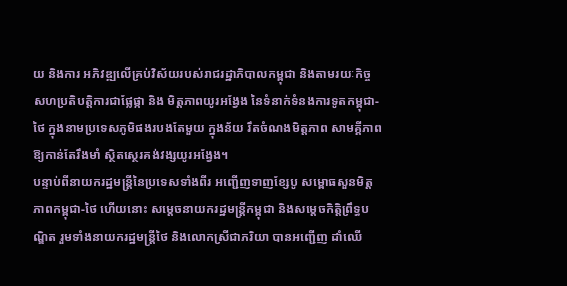យ និងការ អភិវឌ្ឍលើគ្រប់វិស័យរបស់រាជរដ្ឋាភិបាលកម្ពុជា និងតាមរយៈកិច្ចសហប្រតិបត្តិការជាផ្លែផ្កា និង មិត្តភាពយូរអង្វែង នៃទំនាក់ទំនងការទូតកម្ពុជា-ថៃ ក្នុងនាមប្រទេសភូមិផងរបងតែមួយ ក្នុងន័យ រឹតចំណងមិត្តភាព សាមគ្គីភាព ឱ្យកាន់តែរឹងមាំ ស្ថិតស្ថេរគង់វង្សយូរអង្វែង។
បន្ទាប់ពីនាយករដ្ឋមន្ត្រីនៃប្រទេសទាំងពីរ អញ្ជើញទាញខ្សែបូ សម្ពោធសួនមិត្តភាពកម្ពុជា-ថៃ ហើយនោះ សម្តេចនាយករដ្ឋមន្ត្រីកម្ពុជា និងសម្តេចកិត្តិព្រឹទ្ធបណ្ឌិត រួមទាំងនាយករដ្ឋមន្ត្រីថៃ និងលោកស្រីជាភរិយា បានអញ្ជើញ ដាំឈើ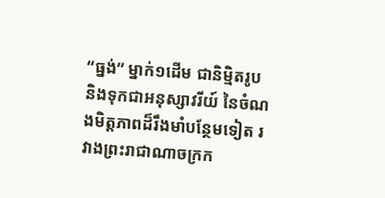“ធ្នង់” ម្នាក់១ដើម ជានិម្មិតរូប និងទុកជាអនុស្សាវរីយ៍ នៃចំណងមិត្តភាពដ៏រឹងមាំបន្ថែមទៀត រវាងព្រះរាជាណាចក្រក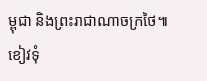ម្ពុជា និងព្រះរាជាណាចក្រថៃ៕
ខៀវទុំ